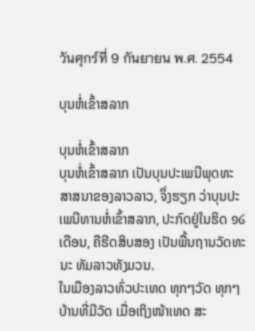วันศุกร์ที่ 9 กันยายน พ.ศ. 2554

ບຸນຫໍ່ເຂົ້າສລາກ

ບຸນຫໍ່ເຂົ້າສລາກ
ບຸນຫໍ່ເຂົ້າສລາກ ເປັນບຸນປະເພນີພຸດທະສາສນາຂອງລາວລາວ, ຈຶ່ງຮຽກ ວ່າບຸນປະ ເພນີທານຫໍ່ເຂົ້າສລາກ, ປະກົດຢູ່ໃນຮິດ ໑໒ ເດືອນ, ຄືຮີດສິບສອງ ເປັນພື້ນຖານວັດທະນະ ທັມລາວທັງມວນ.
ໃນເມືອງລາວທົ່ວປະເທດ ທຸກໆວັດ ທຸກໆບ້ານທີ່ມີວັດ ເມື່ອເຖິງໜ້າເທດ ສະ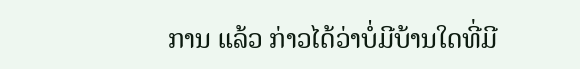ການ ແລ້ວ ກ່າວໄດ້ວ່າບໍ່ມີບ້ານໃດທີ່ມີ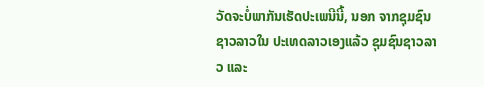ວັດຈະບໍ່ພາກັນເຮັດປະເພນີນີ້, ນອກ ຈາກຊຸມຊົນຊາວລາວໃນ ປະເທດລາວເອງແລ້ວ ຊຸມຊົນຊາວລາວ ແລະ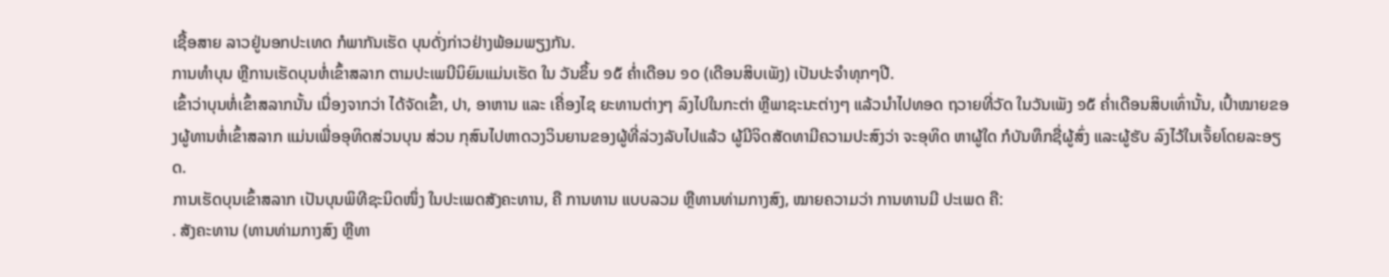ເຊື້ອສາຍ ລາວຢູ່ນອກປະເທດ ກໍພາກັນເຮັດ ບຸນດັ່ງກ່າວຢ່າງພ້ອມພຽງກັນ.
ການທຳບຸນ ຫຼືການເຮັດບຸນຫໍ່ເຂົ້າສລາກ ຕາມປະເພນີນິຍົມແມ່ນເຮັດ ໃນ ວັນຂຶ້ນ ໑໕ ຄ່ຳເດືອນ ໑໐ (ເດືອນສິບເພັງ) ເປັນປະຈຳທຸກໆປີ.
ເຂົ້າວ່າບຸນຫໍ່ເຂົ້າສລາກນັ້ນ ເນື່ອງຈາກວ່າ ໄດ້ຈັດເຂົ້າ, ປາ, ອາຫານ ແລະ ເຄື່ອງໄຊ ຍະທານຕ່າງໆ ລົງໄປໃນກະຕ່າ ຫຼືພາຊະນະຕ່າງໆ ແລ້ວນໍາໄປທອດ ຖວາຍທີ່ວັດ ໃນວັນເພັງ ໑໕ ຄໍ່າເດືອນສິບເທົ່ານັ້ນ, ເປົ້າໝາຍຂອງຜູ້ທານຫໍ່ເຂົ້າສລາກ ແມ່ນເພື່ອອຸທິດສ່ວນບຸນ ສ່ວນ ກຸສົນໄປຫາດວງວິນຍານຂອງຜູ້ທີ່ລ່ວງລັບໄປແລ້ວ ຜູ້ມີຈິດສັດທາມີຄວາມປະສົງວ່າ ຈະອຸທິດ ຫາຜູ້ໃດ ກໍບັນທຶກຊື່ຜູ້ສົ່ງ ແລະຜູ້ຮັບ ລົງໄວ້ໃນເຈັ້ຍໂດຍລະອຽດ.
ການເຮັດບຸນເຂົ້າສລາກ ເປັນບຸນພິທີຊະນິດໜຶ່ງ ໃນປະເພດສັງຄະທານ, ຄື ການທານ ແບບລວມ ຫຼືທານທ່າມກາງສົງ, ໝາຍຄວາມວ່າ ການທານມີ ປະເພດ ຄື:
. ສັງຄະທານ (ທານທ່າມກາງສົງ ຫຼືທາ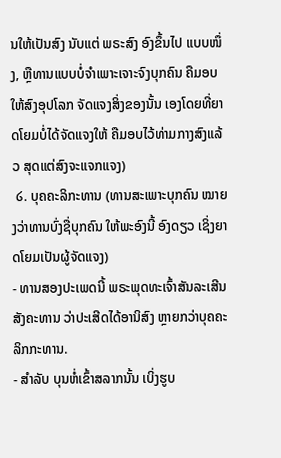ນໃຫ້ເປັນສົງ ນັບແຕ່ ພຣະສົງ ອົງຂຶ້ນໄປ ແບບໜຶ່ງ, ຫຼືທານແບບບໍ່ຈຳເພາະເຈາະຈົງບຸກຄົນ ຄືມອບໃຫ້ສົງອຸປໂລກ ຈັດແຈງສິ່ງຂອງນັ້ນ ເອງໂດຍທີ່ຍາດໂຍມບໍ່ໄດ້ຈັດແຈງໃຫ້ ຄືມອບໄວ້ທ່າມກາງສົງແລ້ວ ສຸດແຕ່ສົງຈະແຈກແຈງ)
 ໒. ບຸຄຄະລິກະທານ (ທານສະເພາະບຸກຄົນ ໝາຍງວ່າທານບົ່ງຊື່ບຸກຄົນ ໃຫ້ພະອົງນີ້ ອົງດຽວ ເຊິ່ງຍາດໂຍມເປັນຜູ້ຈັດແຈງ)
- ທານສອງປະເພດນີ້ ພຣະພຸດທະເຈົ້າສັນລະເສີນສັງຄະທານ ວ່າປະເສີດໄດ້ອານິສົງ ຫຼາຍກວ່າບຸຄຄະລິກກະທານ.
- ສຳລັບ ບຸນຫໍ່ເຂົ້າສລາກນັ້ນ ເບິ່ງຮູບ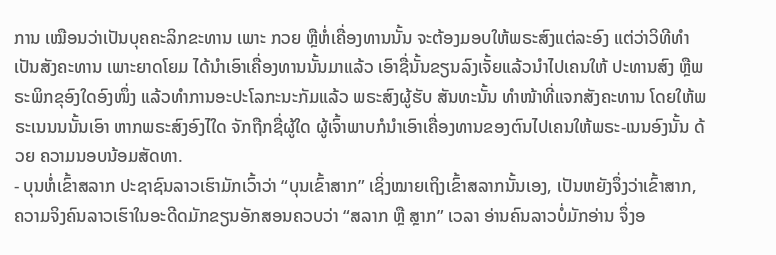ການ ເໝືອນວ່າເປັນບຸຄຄະລິກຂະທານ ເພາະ ກວຍ ຫຼືຫໍ່ເຄື່ອງທານນັ້ນ ຈະຕ້ອງມອບໃຫ້ພຣະສົງແຕ່ລະອົງ ແຕ່ວ່າວິທີທຳເປັນສັງຄະທານ ເພາະຍາດໂຍມ ໄດ້ນຳເອົາເຄື່ອງທານນັ້ນມາແລ້ວ ເອົາຊື່ນັ້ນຂຽນລົງເຈັ້ຍແລ້ວນຳໄປເຄນໃຫ້ ປະທານສົງ ຫຼືພຣະພິກຂຸອົງໃດອົງໜຶ່ງ ແລ້ວທຳການອະປະໂລກະນະກັມແລ້ວ ພຣະສົງຜູ້ຮັບ ສັນທະນັ້ນ ທຳໜ້າທີ່ແຈກສັງຄະທານ ໂດຍໃຫ້ພຣະເນນນນັ້ນເອົາ ຫາກພຣະສົງອົງໄໃດ ຈັກຖືກຊື່ຜູ້ໃດ ຜູ້ເຈົ້າພາບກໍນຳເອົາເຄື່ອງທານຂອງຕົນໄປເຄນໃຫ້ພຣະ-ເນນອົງນັ້ນ ດ້ວຍ ຄວາມນອບນ້ອມສັດທາ.
- ບຸນຫໍ່ເຂົ້າສລາກ ປະຊາຊົນລາວເຮົາມັກເວົ້າວ່າ “ບຸນເຂົ້າສາກ” ເຊິ່ງໝາຍເຖິງເຂົ້າສລາກນັ້ນເອງ, ເປັນຫຍັງຈຶ່ງວ່າເຂົ້າສາກ, ຄວາມຈິງຄົນລາວເຮົາໃນອະດີດມັກຂຽນອັກສອນຄວບວ່າ “ສລາກ ຫຼື ສຼາກ” ເວລາ ອ່ານຄົນລາວບໍ່ມັກອ່ານ ຈຶ່ງອ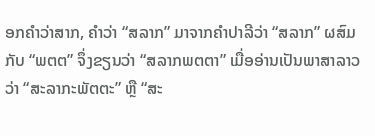ອກຄຳວ່າສາກ, ຄຳວ່າ “ສລາກ” ມາຈາກຄຳປາລີວ່າ “ສລາກ” ຜສົມກັບ “ພຕຕ” ຈຶ່ງຂຽນວ່າ “ສລາກພຕຕາ” ເມື່ອອ່ານເປັນພາສາລາວວ່າ “ສະລາກະພັຕຕະ” ຫຼື “ສະ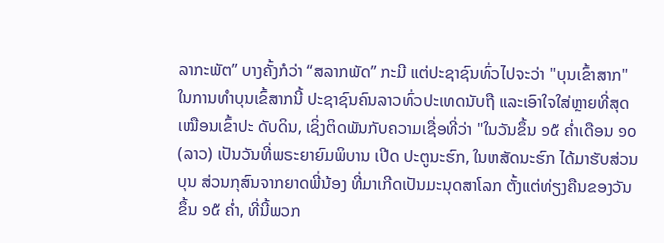ລາກະພັຕ” ບາງຄັ້ງກໍວ່າ “ສລາກພັດ” ກະມີ ແຕ່ປະຊາຊົນທົ່ວໄປຈະວ່າ "ບຸນເຂົ້າສາກ"
ໃນການທຳບຸນເຂົ້ສາກນີ້ ປະຊາຊົນຄົນລາວທົ່ວປະເທດນັບຖື ແລະເອົາໃຈໃສ່ຫຼາຍທີ່ສຸດ ເໝືອນເຂົ້າປະ ດັບດິນ, ເຊິ່ງຕິດພັນກັບຄວາມເຊື່ອທີ່ວ່າ "ໃນວັນຂຶ້ນ ໑໕ ຄໍ່າເດືອນ ໑໐(ລາວ) ເປັນວັນທີ່ພຣະຍາຍົມພິບານ ເປີດ ປະຕູນະຮົກ, ໃນຫສັດນະຮົກ ໄດ້ມາຮັບສ່ວນບຸນ ສ່ວນກຸສົນຈາກຍາດພີ່ນ້ອງ ທີ່ມາເກີດເປັນມະນຸດສາໂລກ ຕັ້ງແຕ່ທ່ຽງຄືນຂອງວັນຂຶ້ນ ໑໕ ຄ່ຳ, ທີ່ນີ້ພວກ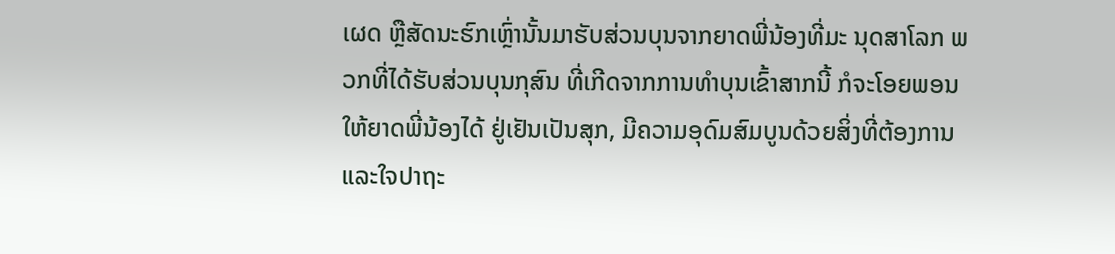ເຜດ ຫຼືສັດນະຮົກເຫຼົ່ານັ້ນມາຮັບສ່ວນບຸນຈາກຍາດພີ່ນ້ອງທີ່ມະ ນຸດສາໂລກ ພວກທີ່ໄດ້ຮັບສ່ວນບຸນກຸສົນ ທີ່ເກີດຈາກການທຳບຸນເຂົ້າສາກນີ້ ກໍຈະໂອຍພອນໃຫ້ຍາດພີ່ນ້ອງໄດ້ ຢູ່ເຢັນເປັນສຸກ, ມີຄວາມອຸດົມສົມບູນດ້ວຍສິ່ງທີ່ຕ້ອງການ ແລະໃຈປາຖະ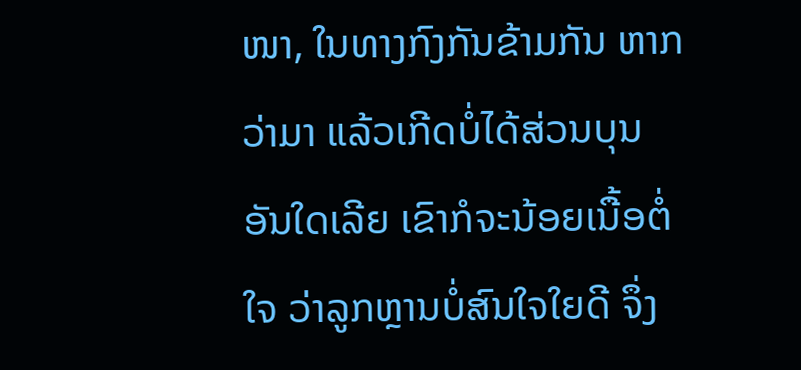ໜາ, ໃນທາງກົງກັນຂ້າມກັນ ຫາກວ່າມາ ແລ້ວເກີດບໍ່ໄດ້ສ່ວນບຸນອັນໃດເລີຍ ເຂົາກໍຈະນ້ອຍເນື້ອຕໍ່ໃຈ ວ່າລູກຫຼານບໍ່ສົນໃຈໃຍດີ ຈຶ່ງ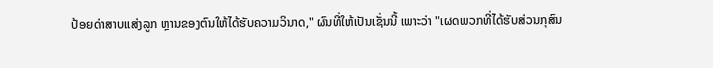ປ້ອຍດ່າສາບແສ່ງລູກ ຫຼານຂອງຕົນໃຫ້ໄດ້ຮັບຄວາມວິນາດ," ຜົນທີ່ໃຫ້ເປັນເຊັ່ນນີ້ ເພາະວ່າ "ເຜດພວກທີ່ໄດ້ຮັບສ່ວນກຸສົນ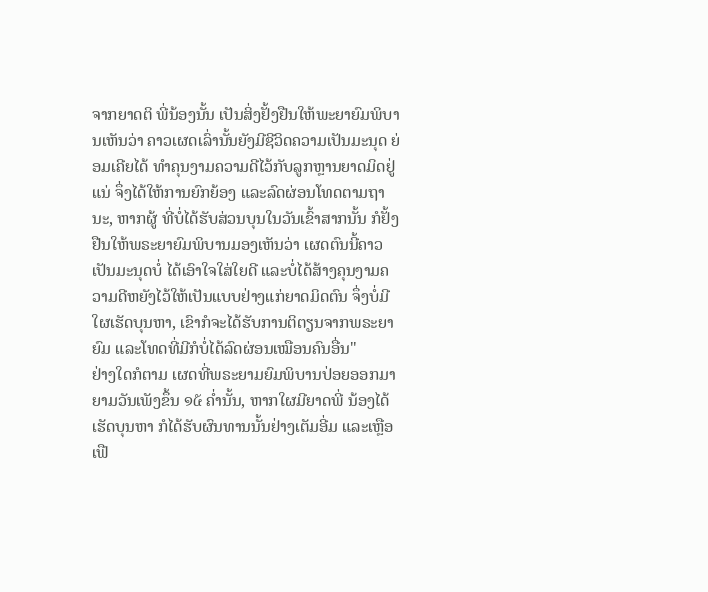ຈາກຍາດຕິ ພີ່ນ້ອງນັ້ນ ເປັນສິ່ງຢັ້ງຢືນໃຫ້ພະຍາຍົມພິບານເຫັນວ່າ ຄາວເຜດເລົ່ານັ້ນຍັງມີຊີວິດຄວາມເປັນມະນຸດ ຍ່ອມເຄີຍໄດ້ ທຳຄຸນງາມຄວາມດີໄວ້ກັບລູກຫຼານຍາດມິດຢູ່ແນ່ ຈຶ່ງໄດ້ໃຫ້ການຍົກຍ້ອງ ແລະລົດຜ່ອນໂທດຕາມຖານະ, ຫາກຜູ້ ທີ່ບໍ່ໄດ້ຮັບສ່ວນບຸນໃນວັນເຂົ້າສາກນັ້ນ ກໍຢັ້ງຢືນໃຫ້ພຣະຍາຍົມພິບານມອງເຫັນວ່າ ເຜດຕົນນີ້ຄາວເປັນມະນຸດບໍ່ ໄດ້ເອົາໃຈໃສ່ໃຍດີ ແລະບໍ່ໄດ້ສ້າງຄຸນງາມຄວາມດີຫຍັງໄວ້ໃຫ້ເປັນແບບຢ່າງແກ່ຍາດມິດຕົນ ຈຶ່ງບໍ່ມີໃຜເຮັດບຸນຫາ, ເຂົາກໍຈະໄດ້ຮັບການຕິຕຽນຈາກພຣະຍາຍົມ ແລະໂທດທີ່ມີກໍບໍ່ໄດ້ລົດຜ່ອນເໝືອນຄົນອື່ນ"
ຢ່າງໃດກໍຕາມ ເຜດທີ່ພຣະຍາມຍົມພິບານປ່ອຍອອກມາ ຍາມວັນເພັງຂຶ້ນ ໑໕ ຄ່ຳນັ້ນ, ຫາກໃຜມີຍາດພີ່ ນ້ອງໄດ້ເຮັດບຸນຫາ ກໍໄດ້ຮັບຜົນທານນັ້ນຢ່າງເຕັມອີ່ມ ແລະເຫຼືອເຟື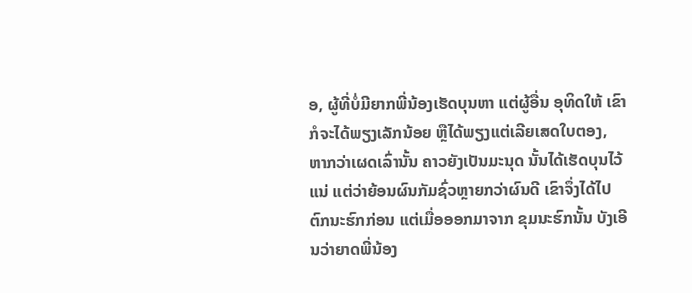ອ, ຜູ້ທີ່ບໍ່ມີຍາກພີ່ນ້ອງເຮັດບຸນຫາ ແຕ່ຜູ້ອື່ນ ອຸທິດໃຫ້ ເຂົາກໍຈະໄດ້ພຽງເລັກນ້ອຍ ຫຼືໄດ້ພຽງແຕ່ເລີຍເສດໃບຕອງ, ຫາກວ່າເຜດເລົ່ານັ້ນ ຄາວຍັງເປັນມະນຸດ ນັ້ນໄດ້ເຮັດບຸນໄວ້ແນ່ ແຕ່ວ່າຍ້ອນຜົນກັມຊົ່ວຫຼາຍກວ່າຜົນດີ ເຂົາຈຶ່ງໄດ້ໄປຕົກນະຮົກກ່ອນ ແຕ່ເມື່ອອອກມາຈາກ ຂຸມນະຮົກນັ້ນ ບັງເອີນວ່າຍາດພີ່ນ້ອງ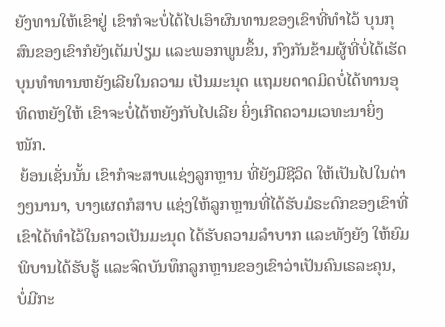ຍັງທານໃຫ້ເຂົາຢູ່ ເຂົາກໍຈະບໍ່ໄດ້ໄປເອົາຜົນທານຂອງເຂົາທີ່ທຳໄວ້ ບຸນກຸສົນຂອງເຂົາກໍຍັງເຕັມປ່ຽມ ແລະພອກພູນຂຶ້ນ, ກົງກັນຂ້າມຜູ້ທີ່ບໍ່ໄດ້ເຮັດບຸນທຳທານຫຍັງເລີຍໃນຄວາມ ເປັນມະນຸດ ແຖມຍດາດມິດບໍ່ໄດ້ທານອຸທິດຫຍັງໃຫ້ ເຂົາຈະບໍ່ໄດ້ຫຍັງກັບໄປເລີຍ ຍິ່ງເກີດຄວາມເວທະນາຍິ່ງໜັກ.
 ຍ້ອນເຊັ່ນນັ້ນ ເຂົາກໍຈະສາບແຊ່ງລູກຫຼານ ທີ່ຍັງມີຊີວິດ ໃຫ້ເປັນໄປໃນຕ່າງໆນານາ, ບາງເຜດກໍສາບ ແຊ່ງໃຫ້ລູກຫຼານທີ່ໄດ້ຮັບມໍຣະດົກຂອງເຂົາທີ່ເຂົາໄດ້ທຳໄວ້ໃນຄາວເປັນມະນຸດ ໄດ້ຮັບຄວາມລຳບາກ ແລະທັງຍັງ ໃຫ້ຍົມພິບານໄດ້ຮັບຮູ້ ແລະຈົດບັນທຶກລູກຫຼານຂອງເຂົາວ່າເປັນຄົນເຣລະຄຸນ, ບໍ່ມີກະ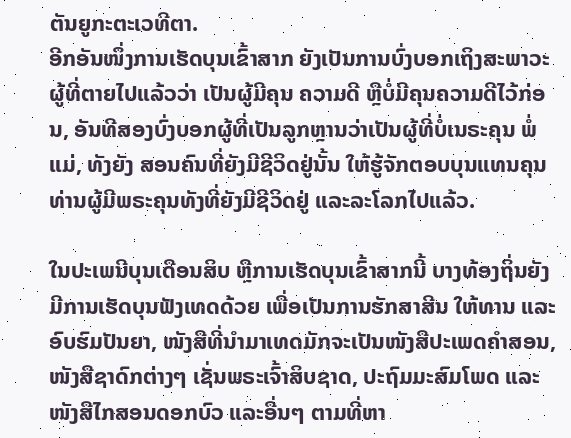ຕັນຍູກະຕະເວທີຕາ.
ອີກອັນໜຶ່ງການເຮັດບຸນເຂົ້າສາກ ຍັງເປັນການບົ່ງບອກເຖິງສະພາວະຜູ້ທີ່ຕາຍໄປແລ້ວວ່າ ເປັນຜູ້ມີຄຸນ ຄວາມດີ ຫຼືບໍ່ມີຄຸນຄວາມດີໄວ້ກ່ອນ, ອັນທີສອງບົ່ງບອກຜູ້ທີ່ເປັນລູກຫຼານວ່າເປັນຜູ້ທີ່ບໍ່ເນຣະຄຸນ ພໍ່ແມ່, ທັງຍັງ ສອນຄົນທີ່ຍັງມີຊີວິດຢູ່ນັ້ນ ໃຫ້ຮູ້ຈັກຕອບບຸນແທນຄຸນທ່ານຜູ້ມີພຣະຄຸນທັງທີ່ຍັງມີຊີວິດຢູ່ ແລະລະໂລກໄປແລ້ວ.

ໃນປະເພນີບຸນເດືອນສິບ ຫຼືການເຮັດບຸນເຂົ້າສາກນີ້ ບາງທ້ອງຖິ່ນຍັງມີການເຮັດບຸນຟັງເທດດ້ວຍ ເພື່ອເປັນການຮັກສາສີນ ໃຫ້ທານ ແລະອົບຮົມປັນຍາ, ໜັງສືທີ່ນຳມາເທດມັກຈະເປັນໜັງສືປະເພດຄຳສອນ, ໜັງສືຊາດົກຕ່າງໆ ເຊັ່ນພຣະເຈົ້າສິບຊາດ, ປະຖົມມະສົມໂພດ ແລະໜັງສືໄກສອນດອກບົວ ແລະອື່ນໆ ຕາມທີ່ຫາ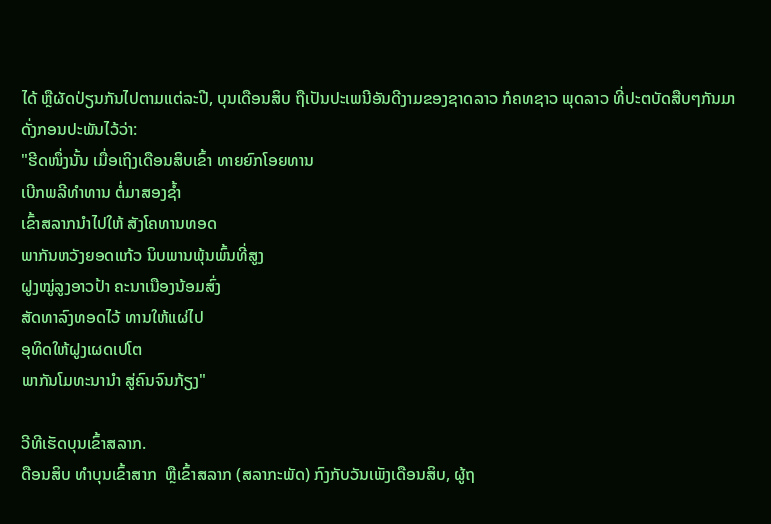ໄດ້ ຫຼືຜັດປ່ຽນກັນໄປຕາມແຕ່ລະປີ, ບຸນເດືອນສິບ ຖືເປັນປະເພນີອັນດີງາມຂອງຊາດລາວ ກໍຄທຊາວ ພຸດລາວ ທີ່ປະຕບັດສືບໆກັນມາ ດັ່ງກອນປະພັນໄວ້ວ່າ:
"ຮີດໜຶ່ງນັ້ນ ເມື່ອເຖິງເດືອນສິບເຂົ້າ ທາຍຍົກໂອຍທານ
ເບີກພລີທຳທານ ຕໍ່ມາສອງຊ້ຳ
ເຂົ້າສລາກນຳໄປໃຫ້ ສັງໂຄທານທອດ
ພາກັນຫວັງຍອດແກ້ວ ນິບພານພຸ້ນພົ້ນທີ່ສູງ
ຝູງໝູ່ລູງອາວປ້າ ຄະນາເນືອງນ້ອມສົ່ງ
ສັດທາລົງທອດໄວ້ ທານໃຫ້ແຜ່ໄປ
ອຸທິດໃຫ້ຝູງເຜດເປໂຕ
ພາກັນໂມທະນານຳ ສູ່ຄົນຈົນກ້ຽງ"

ວີທີເຮັດບຸນເຂົ້າສລາກ.
ດືອນສິບ ທຳບຸນເຂົ້າສາກ  ຫຼືເຂົ້າສລາກ (ສລາກະພັດ) ກົງກັບວັນເພັງເດືອນສິບ, ຜູ້ຖ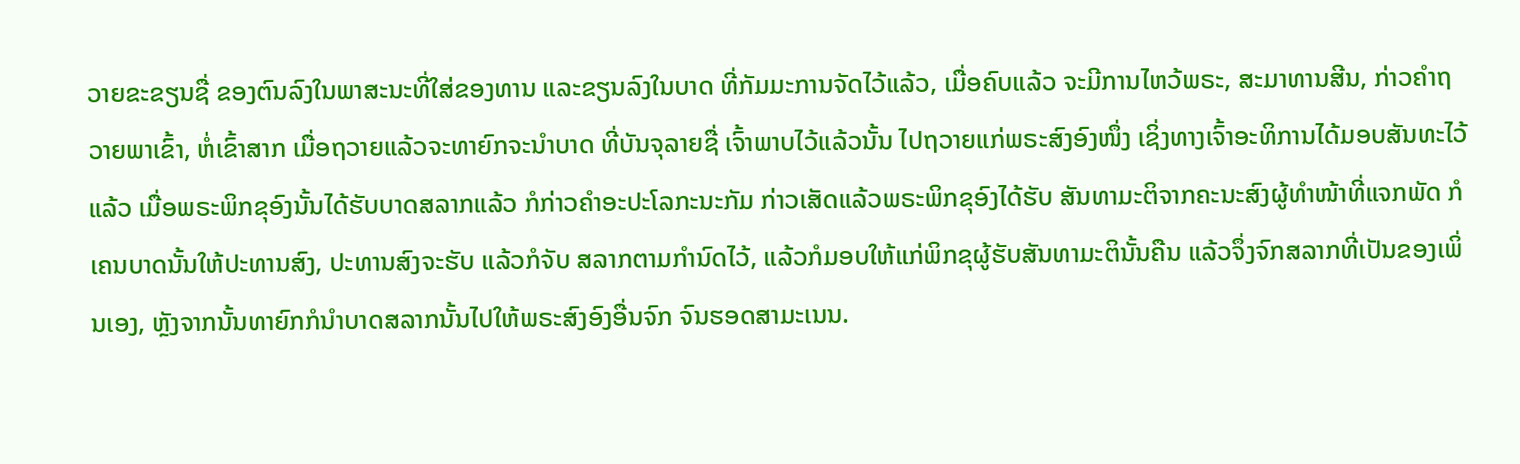ວາຍຂະຂຽນຊື່ ຂອງຕົນລົງໃນພາສະນະທີ່ໃສ່ຂອງທານ ແລະຂຽນລົງໃນບາດ ທີ່ກັມມະການຈັດໄວ້ແລ້ວ, ເມື່ອຄົບແລ້ວ ຈະມີການໄຫວ້ພຣະ, ສະມາທານສີນ, ກ່າວຄຳຖວາຍພາເຂົ້າ, ຫໍ່ເຂົ້າສາກ ເມື່ອຖວາຍແລ້ວຈະທາຍົກຈະນຳບາດ ທີ່ບັນຈຸລາຍຊື່ ເຈົ້າພາບໄວ້ແລ້ວນັ້ນ ໄປຖວາຍແກ່ພຣະສົງອົງໜຶ່ງ ເຊິ່ງທາງເຈົ້າອະທິການໄດ້ມອບສັນທະໄວ້ແລ້ວ ເມື່ອພຣະພິກຂຸອົງນັ້ນໄດ້ຮັບບາດສລາກແລ້ວ ກໍກ່າວຄຳອະປະໂລກະນະກັມ ກ່າວເສັດແລ້ວພຣະພິກຂຸອົງໄດ້ຮັບ ສັນທາມະຕິຈາກຄະນະສົງຜູ້ທຳໜ້າທີ່ແຈກພັດ ກໍເຄນບາດນັ້ນໃຫ້ປະທານສົງ, ປະທານສົງຈະຮັບ ແລ້ວກໍຈັບ ສລາກຕາມກຳນົດໄວ້, ແລ້ວກໍມອບໃຫ້ແກ່ພິກຂຸຜູ້ຮັບສັນທາມະຕິນັ້ນຄືນ ແລ້ວຈຶ່ງຈົກສລາກທີ່ເປັນຂອງເພິ່ນເອງ, ຫຼັງຈາກນັ້ນທາຍົກກໍນຳບາດສລາກນັ້ນໄປໃຫ້ພຣະສົງອົງອື່ນຈົກ ຈົນຮອດສາມະເນນ.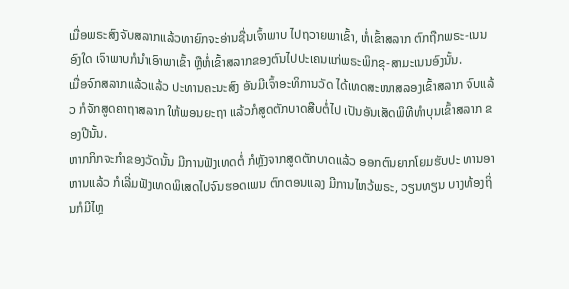ເມື່ອພຣະສົງຈັບສລາກແລ້ວທາຍົກຈະອ່ານຊື່ນເຈົ້າພາບ ໄປຖວາຍພາເຂົ້າ, ຫໍ່ເຂົ້າສລາກ ຕົກຖືກພຣະ-ເນນອົງໃດ ເຈົາພາບກໍນຳເອົາພາເຂົ້າ ຫຼືຫໍ່ເຂົ້າສລາກຂອງຕົນໄປປະເຄນແກ່ພຣະພິກຂຸ-ສາມະເນນອົງນັ້ນ.
ເມື່ອຈົກສລາກແລ້ວແລ້ວ ປະທານຄະນະສົງ ອັນມີເຈົ້າອະທິການວັດ ໄດ້ເທດສະໜາສລອງເຂົ້າສລາກ ຈົບແລ້ວ ກໍຈັກສູດຄາຖາສລາກ ໃຫ້ພອນຍະຖາ ແລ້ວກໍສູດຕັກບາດສືບຕໍ່ໄປ ເປັນອັນເສັດພິທີທຳບຸນເຂົ້າສລາກ ຂອງປີນັ້ນ.
ຫາກກິກຈະກຳຂອງວັດນັ້ນ ມີການຟັງເທດຕໍ່ ກໍຫຼັງຈາກສູດຕັກບາດແລ້ວ ອອກຕົນຍາກໂຍມຮັບປະ ທານອາຫານແລ້ວ ກໍເລີ່ມຟັງເທດພິເສດໄປຈົນຮອດເພນ ຕົກຕອນແລງ ມີການໄຫວ້ພຣະ, ວຽນທຽນ ບາງທ້ອງຖິ່ນກໍມີໄຫຼ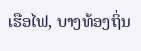ເຮືອໄຟ, ບາງທ້ອງຖິ່ນ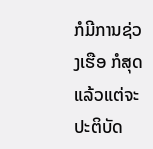ກໍມີການຊ່ວງເຮືອ ກໍສຸດແລ້ວແຕ່ຈະປະຕິບັດ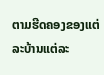ຕາມຮີດຄອງຂອງແຕ່ ລະບ້ານແຕ່ລະ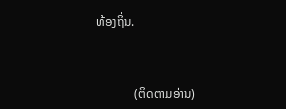ທ້ອງຖິ່ນ.



            (ຕິດຕາມອ່ານ)